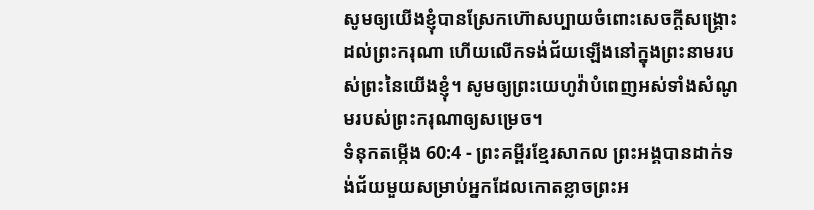សូមឲ្យយើងខ្ញុំបានស្រែកហ៊ោសប្បាយចំពោះសេចក្ដីសង្គ្រោះដល់ព្រះករុណា ហើយលើកទង់ជ័យឡើងនៅក្នុងព្រះនាមរបស់ព្រះនៃយើងខ្ញុំ។ សូមឲ្យព្រះយេហូវ៉ាបំពេញអស់ទាំងសំណូមរបស់ព្រះករុណាឲ្យសម្រេច។
ទំនុកតម្កើង 60:4 - ព្រះគម្ពីរខ្មែរសាកល ព្រះអង្គបានដាក់ទង់ជ័យមួយសម្រាប់អ្នកដែលកោតខ្លាចព្រះអ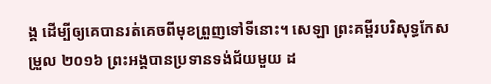ង្គ ដើម្បីឲ្យគេបានរត់គេចពីមុខព្រួញទៅទីនោះ។ សេឡា ព្រះគម្ពីរបរិសុទ្ធកែសម្រួល ២០១៦ ព្រះអង្គបានប្រទានទង់ជ័យមួយ ដ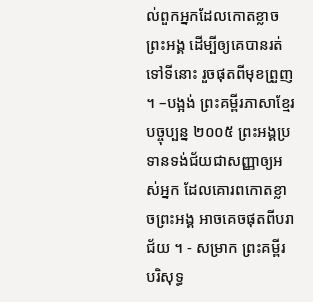ល់ពួកអ្នកដែលកោតខ្លាចព្រះអង្គ ដើម្បីឲ្យគេបានរត់ទៅទីនោះ រួចផុតពីមុខព្រួញ ។ –បង្អង់ ព្រះគម្ពីរភាសាខ្មែរបច្ចុប្បន្ន ២០០៥ ព្រះអង្គប្រទានទង់ជ័យជាសញ្ញាឲ្យអស់អ្នក ដែលគោរពកោតខ្លាចព្រះអង្គ អាចគេចផុតពីបរាជ័យ ។ - សម្រាក ព្រះគម្ពីរបរិសុទ្ធ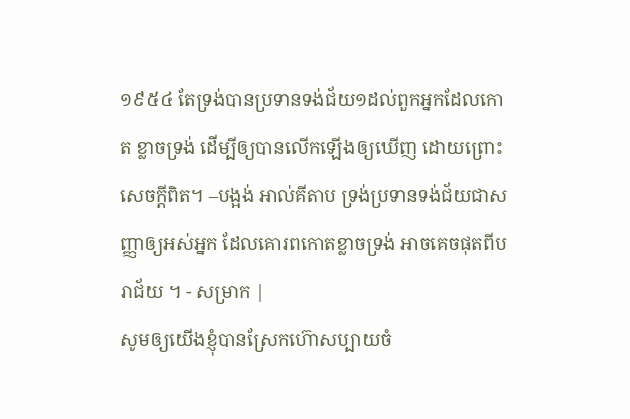១៩៥៤ តែទ្រង់បានប្រទានទង់ជ័យ១ដល់ពួកអ្នកដែលកោត ខ្លាចទ្រង់ ដើម្បីឲ្យបានលើកឡើងឲ្យឃើញ ដោយព្រោះសេចក្ដីពិត។ –បង្អង់ អាល់គីតាប ទ្រង់ប្រទានទង់ជ័យជាសញ្ញាឲ្យអស់អ្នក ដែលគោរពកោតខ្លាចទ្រង់ អាចគេចផុតពីបរាជ័យ ។ - សម្រាក |
សូមឲ្យយើងខ្ញុំបានស្រែកហ៊ោសប្បាយចំ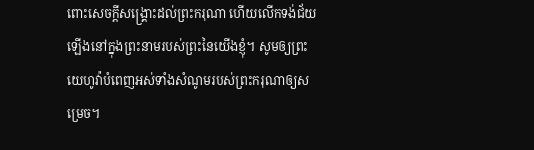ពោះសេចក្ដីសង្គ្រោះដល់ព្រះករុណា ហើយលើកទង់ជ័យឡើងនៅក្នុងព្រះនាមរបស់ព្រះនៃយើងខ្ញុំ។ សូមឲ្យព្រះយេហូវ៉ាបំពេញអស់ទាំងសំណូមរបស់ព្រះករុណាឲ្យសម្រេច។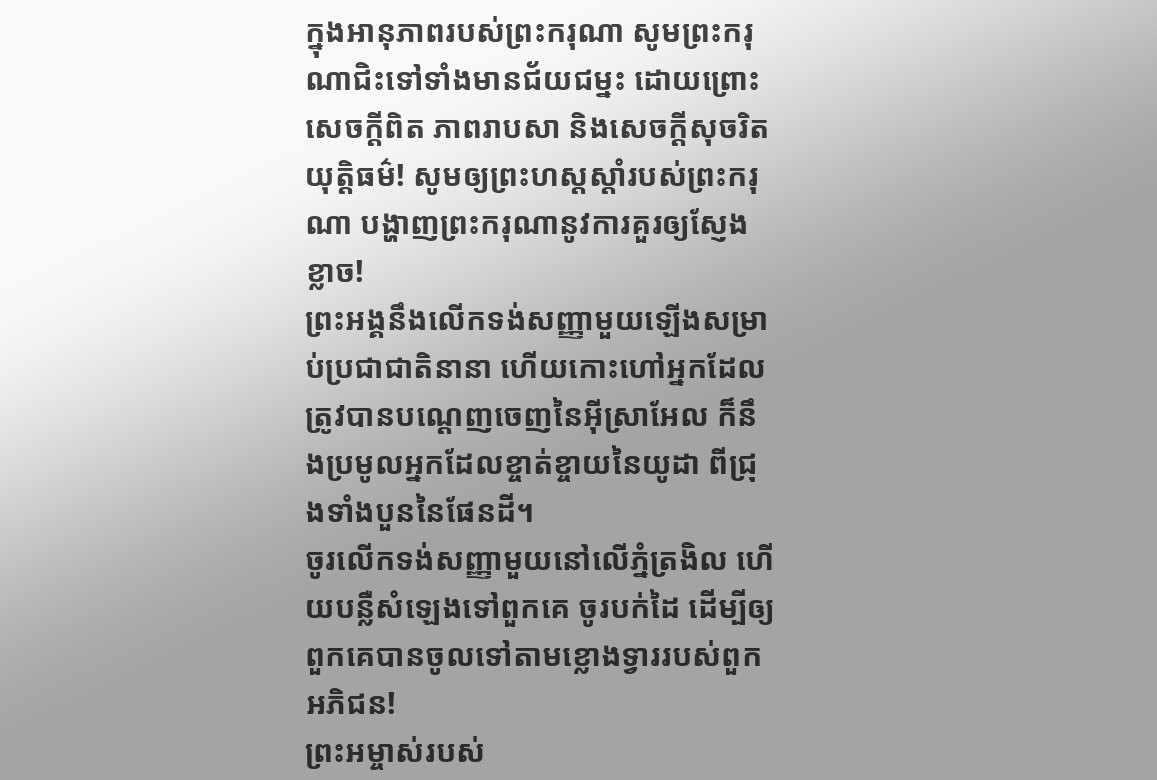ក្នុងអានុភាពរបស់ព្រះករុណា សូមព្រះករុណាជិះទៅទាំងមានជ័យជម្នះ ដោយព្រោះសេចក្ដីពិត ភាពរាបសា និងសេចក្ដីសុចរិតយុត្តិធម៌! សូមឲ្យព្រះហស្តស្ដាំរបស់ព្រះករុណា បង្ហាញព្រះករុណានូវការគួរឲ្យស្ញែងខ្លាច!
ព្រះអង្គនឹងលើកទង់សញ្ញាមួយឡើងសម្រាប់ប្រជាជាតិនានា ហើយកោះហៅអ្នកដែលត្រូវបានបណ្ដេញចេញនៃអ៊ីស្រាអែល ក៏នឹងប្រមូលអ្នកដែលខ្ចាត់ខ្ចាយនៃយូដា ពីជ្រុងទាំងបួននៃផែនដី។
ចូរលើកទង់សញ្ញាមួយនៅលើភ្នំត្រងិល ហើយបន្លឺសំឡេងទៅពួកគេ ចូរបក់ដៃ ដើម្បីឲ្យពួកគេបានចូលទៅតាមខ្លោងទ្វាររបស់ពួកអភិជន!
ព្រះអម្ចាស់របស់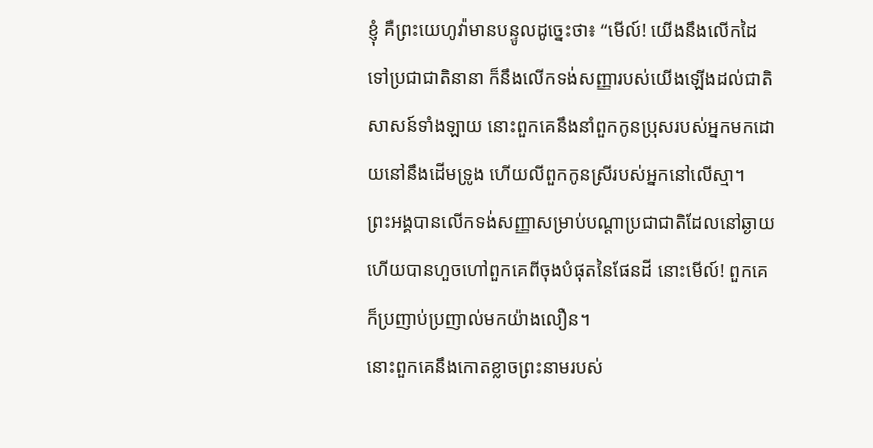ខ្ញុំ គឺព្រះយេហូវ៉ាមានបន្ទូលដូច្នេះថា៖ “មើល៍! យើងនឹងលើកដៃទៅប្រជាជាតិនានា ក៏នឹងលើកទង់សញ្ញារបស់យើងឡើងដល់ជាតិសាសន៍ទាំងឡាយ នោះពួកគេនឹងនាំពួកកូនប្រុសរបស់អ្នកមកដោយនៅនឹងដើមទ្រូង ហើយលីពួកកូនស្រីរបស់អ្នកនៅលើស្មា។
ព្រះអង្គបានលើកទង់សញ្ញាសម្រាប់បណ្ដាប្រជាជាតិដែលនៅឆ្ងាយ ហើយបានហួចហៅពួកគេពីចុងបំផុតនៃផែនដី នោះមើល៍! ពួកគេក៏ប្រញាប់ប្រញាល់មកយ៉ាងលឿន។
នោះពួកគេនឹងកោតខ្លាចព្រះនាមរបស់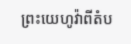ព្រះយេហូវ៉ាពីតំប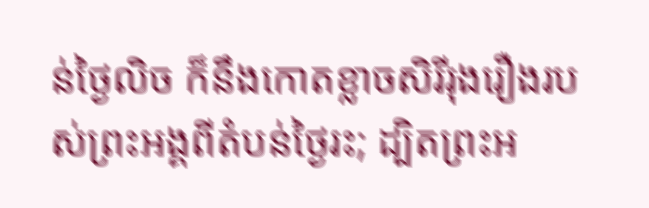ន់ថ្ងៃលិច ក៏នឹងកោតខ្លាចសិរីរុងរឿងរបស់ព្រះអង្គពីតំបន់ថ្ងៃរះ; ដ្បិតព្រះអ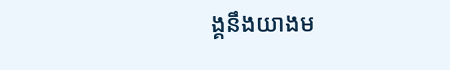ង្គនឹងយាងម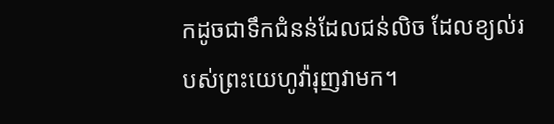កដូចជាទឹកជំនន់ដែលជន់លិច ដែលខ្យល់របស់ព្រះយេហូវ៉ារុញវាមក។